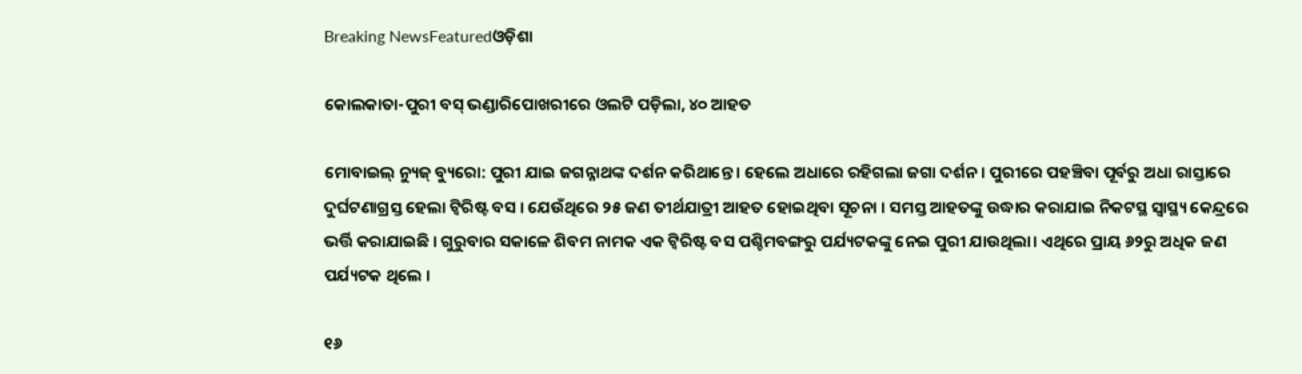Breaking NewsFeaturedଓଡ଼ିଶା

କୋଲକାତା-ପୁରୀ ବସ୍ ଭଣ୍ଡାରିପୋଖରୀରେ ଓଲଟି ପଡ଼ିଲା, ୪୦ ଆହତ

ମୋବାଇଲ୍‌ ନ୍ୟୁଜ୍‌ ବ୍ୟୁରୋ: ପୁରୀ ଯାଇ ଜଗନ୍ନାଥଙ୍କ ଦର୍ଶନ କରିଥାନ୍ତେ । ହେଲେ ଅଧାରେ ରହିଗଲା ଜଗା ଦର୍ଶନ । ପୁରୀରେ ପହଞ୍ଚିବା ପୂର୍ବରୁ ଅଧା ରାସ୍ତାରେ ଦୁର୍ଘଟଣାଗ୍ରସ୍ତ ହେଲା ଟ୍ୱିରିଷ୍ଟ ବସ । ଯେଉଁଥିରେ ୨୫ ଜଣ ତୀର୍ଥଯାତ୍ରୀ ଆହତ ହୋଇଥିବା ସୂଚନା । ସମସ୍ତ ଆହତଙ୍କୁ ଉଦ୍ଧାର କରାଯାଇ ନିକଟସ୍ଥ ସ୍ୱାସ୍ଥ୍ୟ କେନ୍ଦ୍ରରେ ଭର୍ତ୍ତି କରାଯାଇଛି । ଗୁରୁବାର ସକାଳେ ଶିବମ ନାମକ ଏକ ଟ୍ୱିରିଷ୍ଟ ବସ ପଶ୍ଚିମବଙ୍ଗରୁ ପର୍ଯ୍ୟଟକଙ୍କୁ ନେଇ ପୁରୀ ଯାଉଥିଲା। ଏଥିରେ ପ୍ରାୟ ୬୨ରୁ ଅଧିକ ଜଣ ପର୍ଯ୍ୟଟକ ଥିଲେ ।

୧୬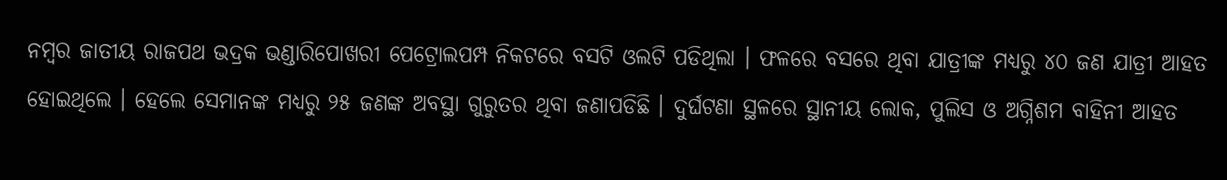ନମ୍ବର ଜାତୀୟ ରାଜପଥ ଭଦ୍ରକ ଭଣ୍ଡାରିପୋଖରୀ ପେଟ୍ରୋଲପମ୍ପ ନିକଟରେ ବସଟି ଓଲଟି ପଡିଥିଲା । ଫଳରେ ବସରେ ଥିବା ଯାତ୍ରୀଙ୍କ ମଧ୍ୟରୁ ୪୦ ଜଣ ଯାତ୍ରୀ ଆହତ ହୋଇଥିଲେ । ହେଲେ ସେମାନଙ୍କ ମଧ୍ୟରୁ ୨୫ ଜଣଙ୍କ ଅବସ୍ଥା ଗୁରୁତର ଥିବା ଜଣାପଡିଛି । ଦୁର୍ଘଟଣା ସ୍ଥଳରେ ସ୍ଥାନୀୟ ଲୋକ, ପୁଲିସ ଓ ଅଗ୍ନିଶମ ବାହିନୀ ଆହତ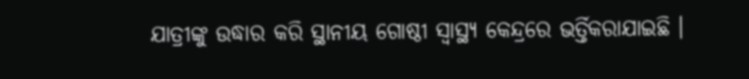ଯାତ୍ରୀଙ୍କୁ ଉଦ୍ଧାର କରି ସ୍ଥାନୀୟ ଗୋଷ୍ଠୀ ସ୍ୱାସ୍ଥ୍ୟ କେନ୍ଦ୍ରରେ ଭର୍ତ୍ତିକରାଯାଇଛି ।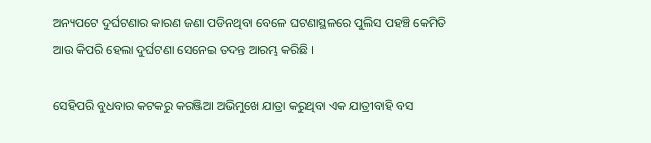ଅନ୍ୟପଟେ ଦୁର୍ଘଟଣାର କାରଣ ଜଣା ପଡିନଥିବା ବେଳେ ଘଟଣାସ୍ଥଳରେ ପୁଲିସ ପହଞ୍ଚି କେମିତି ଆଉ କିପରି ହେଲା ଦୁର୍ଘଟଣା ସେନେଇ ତଦନ୍ତ ଆରମ୍ଭ କରିଛି ।

ସେହିପରି ବୁଧବାର କଟକରୁ କରଞ୍ଜିଆ ଅଭିମୁଖେ ଯାତ୍ରା କରୁଥିବା ଏକ ଯାତ୍ରୀବାହି ବସ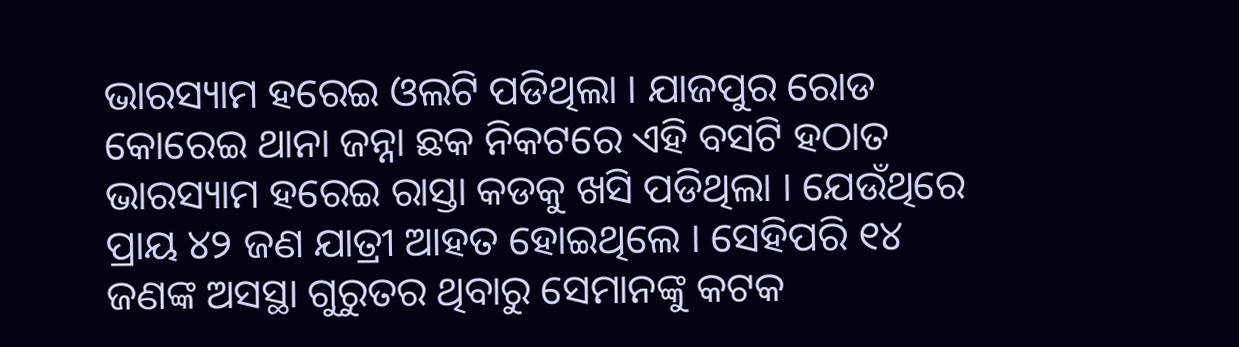ଭାରସ୍ୟାମ ହରେଇ ଓଲଟି ପଡିଥିଲା । ଯାଜପୁର ରୋଡ କୋରେଇ ଥାନା ଜନ୍ନା ଛକ ନିକଟରେ ଏହି ବସଟି ହଠାତ ଭାରସ୍ୟାମ ହରେଇ ରାସ୍ତା କଡକୁ ଖସି ପଡିଥିଲା । ଯେଉଁଥିରେ ପ୍ରାୟ ୪୨ ଜଣ ଯାତ୍ରୀ ଆହତ ହୋଇଥିଲେ । ସେହିପରି ୧୪ ଜଣଙ୍କ ଅସସ୍ଥା ଗୁରୁତର ଥିବାରୁ ସେମାନଙ୍କୁ କଟକ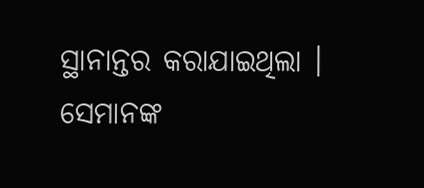ସ୍ଥାନାନ୍ତର କରାଯାଇଥିଲା । ସେମାନଙ୍କ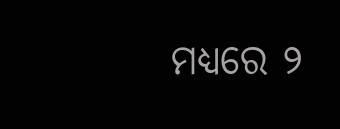ମଧ୍ୟରେ ୨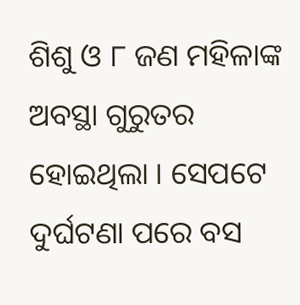ଶିଶୁ ଓ ୮ ଜଣ ମହିଳାଙ୍କ ଅବସ୍ଥା ଗୁରୁତର ହୋଇଥିଲା । ସେପଟେ ଦୁର୍ଘଟଣା ପରେ ବସ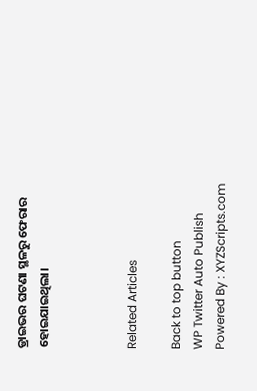ଡ୍ରାଇଭର ଘଟଣା ସ୍ଥଳରୁ ଫେରାର ହୋଇଯାଇଥିଲା।



Related Articles

Back to top button
WP Twitter Auto Publish Powered By : XYZScripts.com